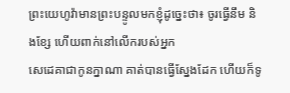ព្រះយេហូវ៉ាមានព្រះបន្ទូលមកខ្ញុំដូច្នេះថា៖ ចូរធ្វើនឹម និងខ្សែ ហើយពាក់នៅលើករបស់អ្នក
សេដេគាជាកូនក្នាណា គាត់បានធ្វើស្នែងដែក ហើយក៏ទូ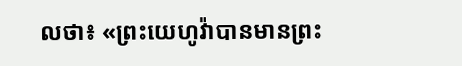លថា៖ «ព្រះយេហូវ៉ាបានមានព្រះ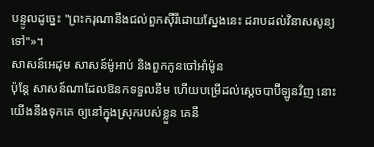បន្ទូលដូច្នេះ "ព្រះករុណានឹងជល់ពួកស៊ីរីដោយស្នែងនេះ ដរាបដល់វិនាសសូន្យទៅ"»។
សាសន៍អេដុម សាសន៍ម៉ូអាប់ និងពួកកូនចៅអាំម៉ូន
ប៉ុន្តែ សាសន៍ណាដែលឱនកទទួលនឹម ហើយបម្រើដល់ស្តេចបាប៊ីឡូនវិញ នោះយើងនឹងទុកគេ ឲ្យនៅក្នុងស្រុករបស់ខ្លួន គេនឹ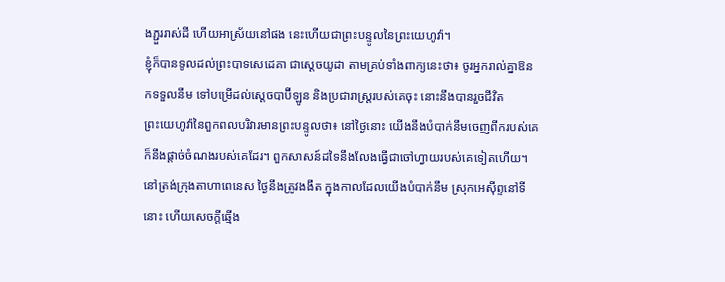ងភ្ជួររាស់ដី ហើយអាស្រ័យនៅផង នេះហើយជាព្រះបន្ទូលនៃព្រះយេហូវ៉ា។
ខ្ញុំក៏បានទូលដល់ព្រះបាទសេដេគា ជាស្តេចយូដា តាមគ្រប់ទាំងពាក្យនេះថា៖ ចូរអ្នករាល់គ្នាឱនកទទួលនឹម ទៅបម្រើដល់ស្តេចបាប៊ីឡូន និងប្រជារាស្ត្ររបស់គេចុះ នោះនឹងបានរួចជីវិត
ព្រះយេហូវ៉ានៃពួកពលបរិវារមានព្រះបន្ទូលថា៖ នៅថ្ងៃនោះ យើងនឹងបំបាក់នឹមចេញពីករបស់គេ ក៏នឹងផ្តាច់ចំណងរបស់គេដែរ។ ពួកសាសន៍ដទៃនឹងលែងធ្វើជាចៅហ្វាយរបស់គេទៀតហើយ។
នៅត្រង់ក្រុងតាហាពេនេស ថ្ងៃនឹងត្រូវងងឹត ក្នុងកាលដែលយើងបំបាក់នឹម ស្រុកអេស៊ីព្ទនៅទីនោះ ហើយសេចក្ដីឆ្មើង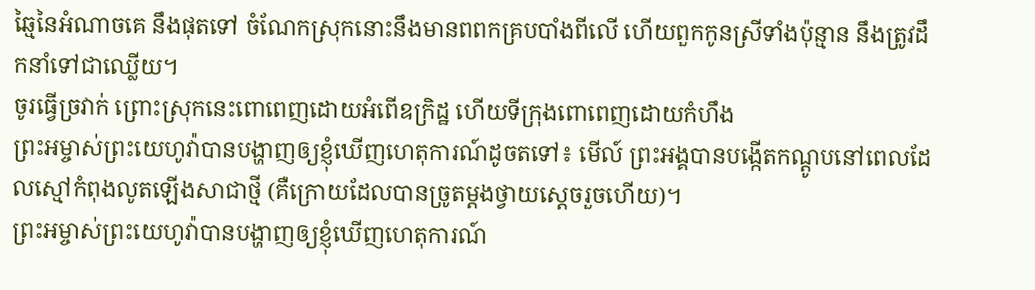ឆ្មៃនៃអំណាចគេ នឹងផុតទៅ ចំណែកស្រុកនោះនឹងមានពពកគ្របបាំងពីលើ ហើយពួកកូនស្រីទាំងប៉ុន្មាន នឹងត្រូវដឹកនាំទៅជាឈ្លើយ។
ចូរធ្វើច្រវាក់ ព្រោះស្រុកនេះពោពេញដោយអំពើឧក្រិដ្ឋ ហើយទីក្រុងពោពេញដោយកំហឹង
ព្រះអម្ចាស់ព្រះយេហូវ៉ាបានបង្ហាញឲ្យខ្ញុំឃើញហេតុការណ៍ដូចតទៅ៖ មើល៍ ព្រះអង្គបានបង្កើតកណ្តូបនៅពេលដែលស្មៅកំពុងលូតឡើងសាជាថ្មី (គឺក្រោយដែលបានច្រូតម្តងថ្វាយស្តេចរួចហើយ)។
ព្រះអម្ចាស់ព្រះយេហូវ៉ាបានបង្ហាញឲ្យខ្ញុំឃើញហេតុការណ៍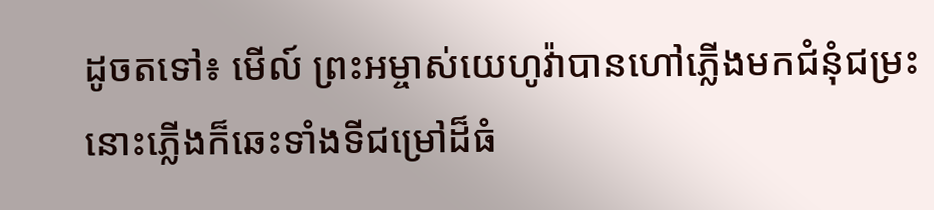ដូចតទៅ៖ មើល៍ ព្រះអម្ចាស់យេហូវ៉ាបានហៅភ្លើងមកជំនុំជម្រះ នោះភ្លើងក៏ឆេះទាំងទីជម្រៅដ៏ធំ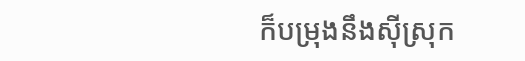ក៏បម្រុងនឹងស៊ីស្រុក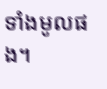ទាំងមូលផង។